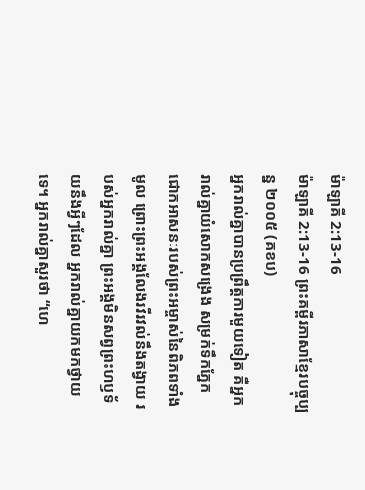ម៉ាឡាគី 2:13-16
ម៉ាឡាគី 2:13-16 ព្រះគម្ពីរភាសាខ្មែរបច្ចុប្បន្ន ២០០៥ (គខប)
អ្នករាល់គ្នាបានប្រព្រឹត្តការមួយទៀត គឺអ្នករាល់គ្នាយំសោកសង្រេង សម្រក់ទឹកភ្នែក ជោកអាសនៈរបស់ព្រះអម្ចាស់នៃពិភពទាំងមូល ព្រោះព្រះអង្គលែងរវីរវល់នឹងតង្វាយ របស់អ្នករាល់គ្នា ព្រះអង្គមិនសព្វព្រះហឫទ័យនឹងអ្វីៗដែល អ្នករាល់គ្នាយកមកថ្វាយទេ។ អ្នករាល់គ្នាសួរថា “ហេ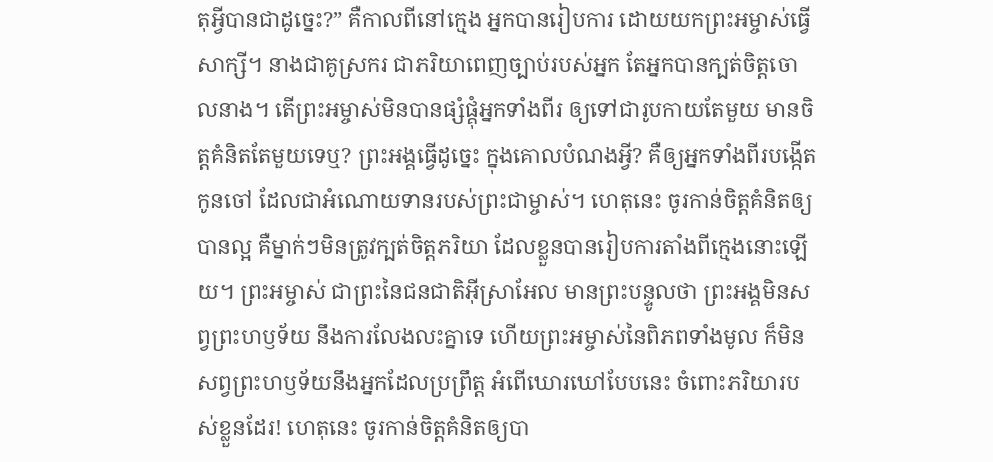តុអ្វីបានជាដូច្នេះ?” គឺកាលពីនៅក្មេង អ្នកបានរៀបការ ដោយយកព្រះអម្ចាស់ធ្វើសាក្សី។ នាងជាគូស្រករ ជាភរិយាពេញច្បាប់របស់អ្នក តែអ្នកបានក្បត់ចិត្តចោលនាង។ តើព្រះអម្ចាស់មិនបានផ្សំផ្គុំអ្នកទាំងពីរ ឲ្យទៅជារូបកាយតែមួយ មានចិត្តគំនិតតែមួយទេឬ? ព្រះអង្គធ្វើដូច្នេះ ក្នុងគោលបំណងអ្វី? គឺឲ្យអ្នកទាំងពីរបង្កើតកូនចៅ ដែលជាអំណោយទានរបស់ព្រះជាម្ចាស់។ ហេតុនេះ ចូរកាន់ចិត្តគំនិតឲ្យបានល្អ គឺម្នាក់ៗមិនត្រូវក្បត់ចិត្តភរិយា ដែលខ្លួនបានរៀបការតាំងពីក្មេងនោះឡើយ។ ព្រះអម្ចាស់ ជាព្រះនៃជនជាតិអ៊ីស្រាអែល មានព្រះបន្ទូលថា ព្រះអង្គមិនសព្វព្រះហឫទ័យ នឹងការលែងលះគ្នាទេ ហើយព្រះអម្ចាស់នៃពិភពទាំងមូល ក៏មិនសព្វព្រះហឫទ័យនឹងអ្នកដែលប្រព្រឹត្ត អំពើឃោរឃៅបែបនេះ ចំពោះភរិយារបស់ខ្លួនដែរ! ហេតុនេះ ចូរកាន់ចិត្តគំនិតឲ្យបា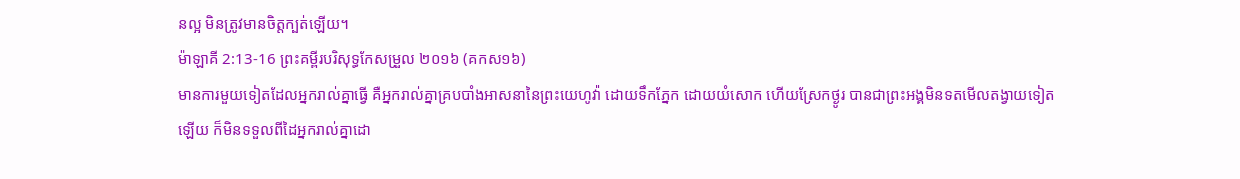នល្អ មិនត្រូវមានចិត្តក្បត់ឡើយ។
ម៉ាឡាគី 2:13-16 ព្រះគម្ពីរបរិសុទ្ធកែសម្រួល ២០១៦ (គកស១៦)
មានការមួយទៀតដែលអ្នករាល់គ្នាធ្វើ គឺអ្នករាល់គ្នាគ្របបាំងអាសនានៃព្រះយេហូវ៉ា ដោយទឹកភ្នែក ដោយយំសោក ហើយស្រែកថ្ងូរ បានជាព្រះអង្គមិនទតមើលតង្វាយទៀតឡើយ ក៏មិនទទួលពីដៃអ្នករាល់គ្នាដោ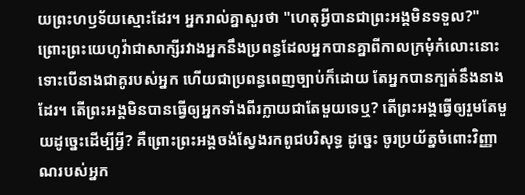យព្រះហឫទ័យស្មោះដែរ។ អ្នករាល់គ្នាសួរថា "ហេតុអ្វីបានជាព្រះអង្គមិនទទួល?" ព្រោះព្រះយេហូវ៉ាជាសាក្សីរវាងអ្នកនឹងប្រពន្ធដែលអ្នកបានគ្នាពីកាលក្រមុំកំលោះនោះ ទោះបើនាងជាគូរបស់អ្នក ហើយជាប្រពន្ធពេញច្បាប់ក៏ដោយ តែអ្នកបានក្បត់នឹងនាងដែរ។ តើព្រះអង្គមិនបានធ្វើឲ្យអ្នកទាំងពីរក្លាយជាតែមួយទេឬ? តើព្រះអង្គធ្វើឲ្យរួមតែមួយដូច្នេះដើម្បីអ្វី? គឺព្រោះព្រះអង្គចង់ស្វែងរកពូជបរិសុទ្ធ ដូច្នេះ ចូរប្រយ័ត្នចំពោះវិញ្ញាណរបស់អ្នក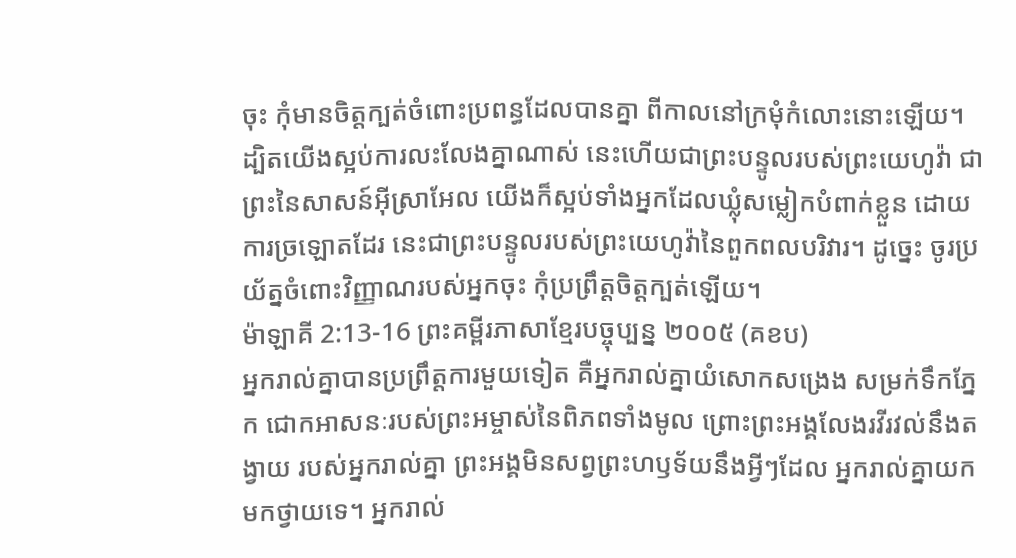ចុះ កុំមានចិត្តក្បត់ចំពោះប្រពន្ធដែលបានគ្នា ពីកាលនៅក្រមុំកំលោះនោះឡើយ។ ដ្បិតយើងស្អប់ការលះលែងគ្នាណាស់ នេះហើយជាព្រះបន្ទូលរបស់ព្រះយេហូវ៉ា ជាព្រះនៃសាសន៍អ៊ីស្រាអែល យើងក៏ស្អប់ទាំងអ្នកដែលឃ្លុំសម្លៀកបំពាក់ខ្លួន ដោយការច្រឡោតដែរ នេះជាព្រះបន្ទូលរបស់ព្រះយេហូវ៉ានៃពួកពលបរិវារ។ ដូច្នេះ ចូរប្រយ័ត្នចំពោះវិញ្ញាណរបស់អ្នកចុះ កុំប្រព្រឹត្តចិត្តក្បត់ឡើយ។
ម៉ាឡាគី 2:13-16 ព្រះគម្ពីរភាសាខ្មែរបច្ចុប្បន្ន ២០០៥ (គខប)
អ្នករាល់គ្នាបានប្រព្រឹត្តការមួយទៀត គឺអ្នករាល់គ្នាយំសោកសង្រេង សម្រក់ទឹកភ្នែក ជោកអាសនៈរបស់ព្រះអម្ចាស់នៃពិភពទាំងមូល ព្រោះព្រះអង្គលែងរវីរវល់នឹងតង្វាយ របស់អ្នករាល់គ្នា ព្រះអង្គមិនសព្វព្រះហឫទ័យនឹងអ្វីៗដែល អ្នករាល់គ្នាយកមកថ្វាយទេ។ អ្នករាល់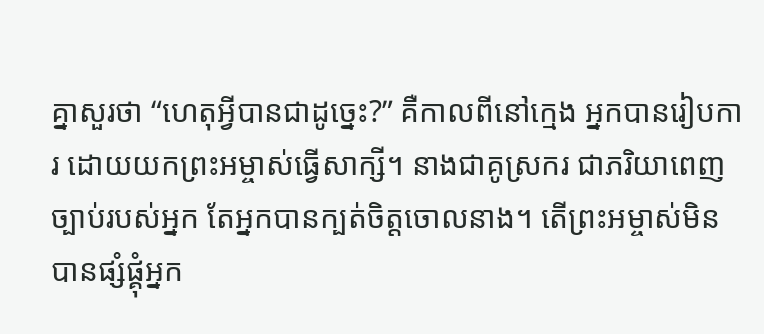គ្នាសួរថា “ហេតុអ្វីបានជាដូច្នេះ?” គឺកាលពីនៅក្មេង អ្នកបានរៀបការ ដោយយកព្រះអម្ចាស់ធ្វើសាក្សី។ នាងជាគូស្រករ ជាភរិយាពេញច្បាប់របស់អ្នក តែអ្នកបានក្បត់ចិត្តចោលនាង។ តើព្រះអម្ចាស់មិនបានផ្សំផ្គុំអ្នក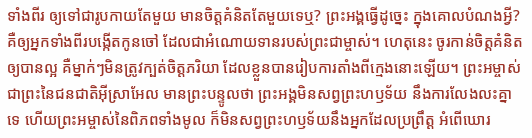ទាំងពីរ ឲ្យទៅជារូបកាយតែមួយ មានចិត្តគំនិតតែមួយទេឬ? ព្រះអង្គធ្វើដូច្នេះ ក្នុងគោលបំណងអ្វី? គឺឲ្យអ្នកទាំងពីរបង្កើតកូនចៅ ដែលជាអំណោយទានរបស់ព្រះជាម្ចាស់។ ហេតុនេះ ចូរកាន់ចិត្តគំនិតឲ្យបានល្អ គឺម្នាក់ៗមិនត្រូវក្បត់ចិត្តភរិយា ដែលខ្លួនបានរៀបការតាំងពីក្មេងនោះឡើយ។ ព្រះអម្ចាស់ ជាព្រះនៃជនជាតិអ៊ីស្រាអែល មានព្រះបន្ទូលថា ព្រះអង្គមិនសព្វព្រះហឫទ័យ នឹងការលែងលះគ្នាទេ ហើយព្រះអម្ចាស់នៃពិភពទាំងមូល ក៏មិនសព្វព្រះហឫទ័យនឹងអ្នកដែលប្រព្រឹត្ត អំពើឃោរ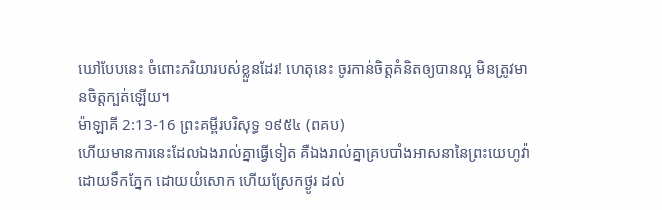ឃៅបែបនេះ ចំពោះភរិយារបស់ខ្លួនដែរ! ហេតុនេះ ចូរកាន់ចិត្តគំនិតឲ្យបានល្អ មិនត្រូវមានចិត្តក្បត់ឡើយ។
ម៉ាឡាគី 2:13-16 ព្រះគម្ពីរបរិសុទ្ធ ១៩៥៤ (ពគប)
ហើយមានការនេះដែលឯងរាល់គ្នាធ្វើទៀត គឺឯងរាល់គ្នាគ្របបាំងអាសនានៃព្រះយេហូវ៉ា ដោយទឹកភ្នែក ដោយយំសោក ហើយស្រែកថ្ងូរ ដល់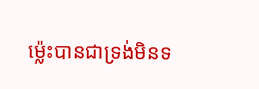ម៉្លេះបានជាទ្រង់មិនទ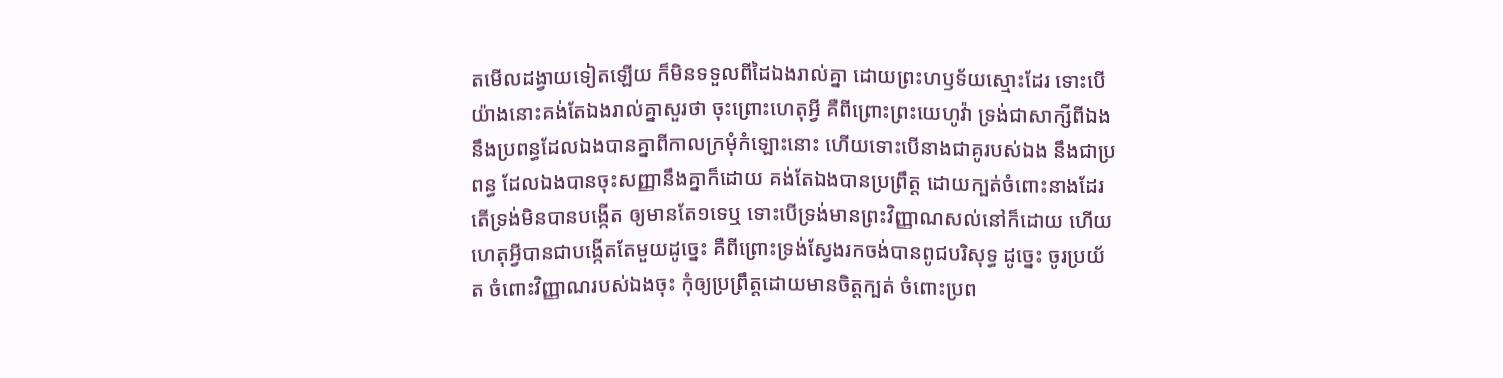តមើលដង្វាយទៀតឡើយ ក៏មិនទទួលពីដៃឯងរាល់គ្នា ដោយព្រះហឫទ័យស្មោះដែរ ទោះបើយ៉ាងនោះគង់តែឯងរាល់គ្នាសួរថា ចុះព្រោះហេតុអ្វី គឺពីព្រោះព្រះយេហូវ៉ា ទ្រង់ជាសាក្សីពីឯង នឹងប្រពន្ធដែលឯងបានគ្នាពីកាលក្រមុំកំឡោះនោះ ហើយទោះបើនាងជាគូរបស់ឯង នឹងជាប្រពន្ធ ដែលឯងបានចុះសញ្ញានឹងគ្នាក៏ដោយ គង់តែឯងបានប្រព្រឹត្ត ដោយក្បត់ចំពោះនាងដែរ តើទ្រង់មិនបានបង្កើត ឲ្យមានតែ១ទេឬ ទោះបើទ្រង់មានព្រះវិញ្ញាណសល់នៅក៏ដោយ ហើយហេតុអ្វីបានជាបង្កើតតែមួយដូច្នេះ គឺពីព្រោះទ្រង់ស្វែងរកចង់បានពូជបរិសុទ្ធ ដូច្នេះ ចូរប្រយ័ត ចំពោះវិញ្ញាណរបស់ឯងចុះ កុំឲ្យប្រព្រឹត្តដោយមានចិត្តក្បត់ ចំពោះប្រព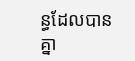ន្ធដែលបានគ្នា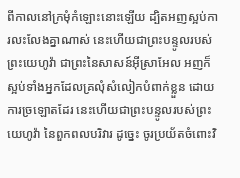ពីកាលនៅក្រមុំកំឡោះនោះឡើយ ដ្បិតអញស្អប់ការលះលែងគ្នាណាស់ នេះហើយជាព្រះបន្ទូលរបស់ព្រះយេហូវ៉ា ជាព្រះនៃសាសន៍អ៊ីស្រាអែល អញក៏ស្អប់ទាំងអ្នកដែលគ្រលុំសំលៀកបំពាក់ខ្លួន ដោយការច្រឡោតដែរ នេះហើយជាព្រះបន្ទូលរបស់ព្រះយេហូវ៉ា នៃពួកពលបរិវារ ដូច្នេះ ចូរប្រយ័តចំពោះវិ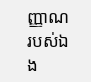ញ្ញាណរបស់ឯង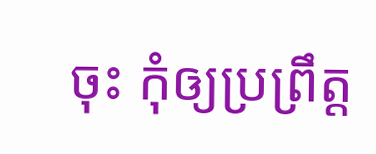ចុះ កុំឲ្យប្រព្រឹត្ត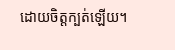ដោយចិត្តក្បត់ឡើយ។